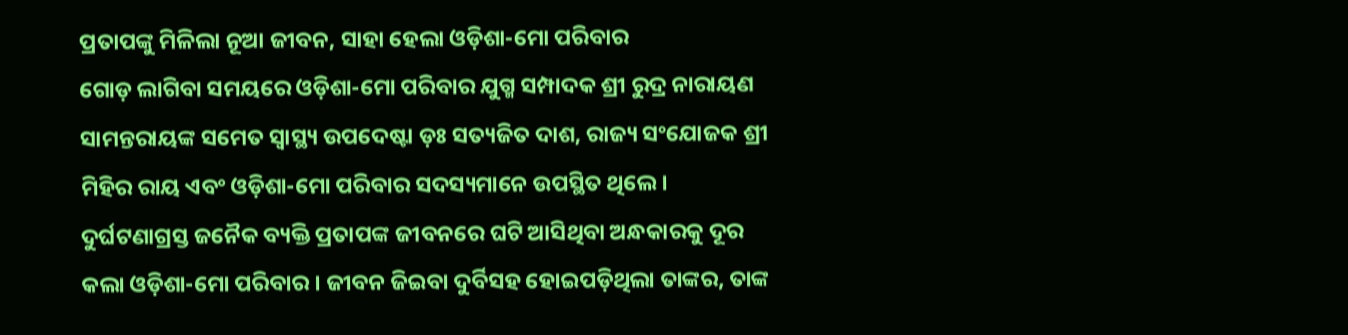ପ୍ରତାପଙ୍କୁ ମିଳିଲା ନୂଆ ଜୀବନ, ସାହା ହେଲା ଓଡ଼ିଶା-ମୋ ପରିବାର
ଗୋଡ଼ ଲାଗିବା ସମୟରେ ଓଡ଼ିଶା-ମୋ ପରିବାର ଯୁଗ୍ମ ସମ୍ପାଦକ ଶ୍ରୀ ରୁଦ୍ର ନାରାୟଣ ସାମନ୍ତରାୟଙ୍କ ସମେତ ସ୍ୱାସ୍ଥ୍ୟ ଉପଦେଷ୍ଟା ଡ଼ଃ ସତ୍ୟଜିତ ଦାଶ, ରାଜ୍ୟ ସଂଯୋଜକ ଶ୍ରୀ ମିହିର ରାୟ ଏବଂ ଓଡ଼ିଶା-ମୋ ପରିବାର ସଦସ୍ୟମାନେ ଉପସ୍ଥିତ ଥିଲେ ।
ଦୁର୍ଘଟଣାଗ୍ରସ୍ତ ଜନୈକ ବ୍ୟକ୍ତି ପ୍ରତାପଙ୍କ ଜୀବନରେ ଘଟି ଆସିଥିବା ଅନ୍ଧକାରକୁ ଦୂର କଲା ଓଡ଼ିଶା-ମୋ ପରିବାର । ଜୀବନ ଜିଇବା ଦୁର୍ବିସହ ହୋଇପଡ଼ିଥିଲା ତାଙ୍କର, ତାଙ୍କ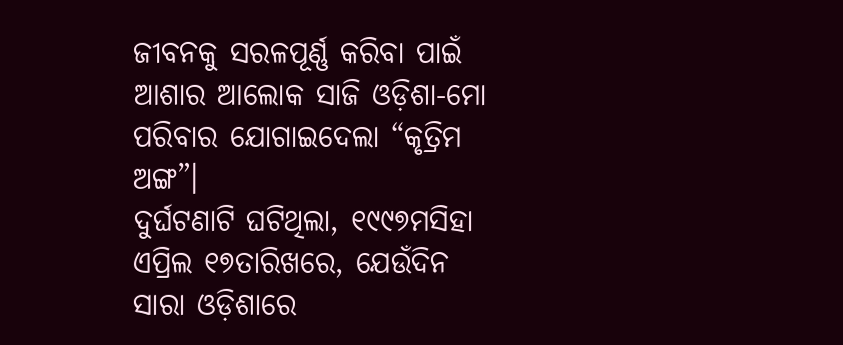ଜୀବନକୁ ସରଳପୂର୍ଣ୍ଣ କରିବା ପାଇଁ ଆଶାର ଆଲୋକ ସାଜି ଓଡ଼ିଶା-ମୋ ପରିବାର ଯୋଗାଇଦେଲା “କୃତ୍ରିମ ଅଙ୍ଗ”।
ଦୁର୍ଘଟଣାଟି ଘଟିଥିଲା, ୧୯୯୭ମସିହା ଏପ୍ରିଲ ୧୭ତାରିଖରେ, ଯେଉଁଦିନ ସାରା ଓଡ଼ିଶାରେ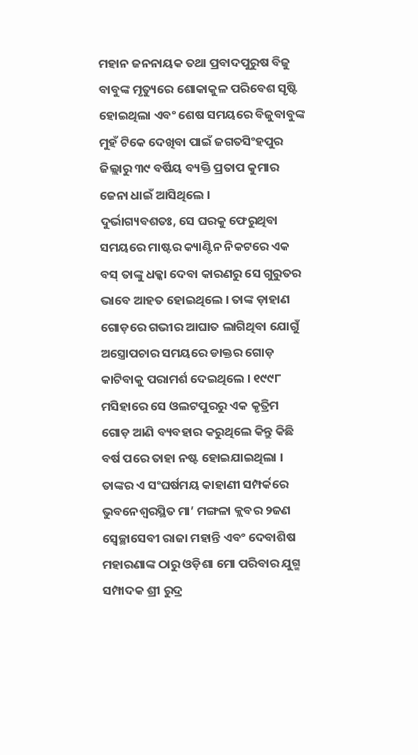ମହାନ ଜନନାୟକ ତଥା ପ୍ରବାଦପୁରୁଷ ବିଜୁ ବାବୁଙ୍କ ମୃତ୍ୟୁରେ ଶୋକାକୁଳ ପରିବେଶ ସୃଷ୍ଟି ହୋଇଥିଲା ଏବଂ ଶେଷ ସମୟରେ ବିଜୁବାବୁଙ୍କ ମୁହଁ ଟିକେ ଦେଖିବା ପାଇଁ ଜଗତସିଂହପୁର ଜିଲ୍ଲାରୁ ୩୯ ବର୍ଷିୟ ବ୍ୟକ୍ତି ପ୍ରତାପ କୁମାର ଜେନା ଧାଇଁ ଆସିଥିଲେ ।
ଦୁର୍ଭାଗ୍ୟବଶତଃ, ସେ ଘରକୁ ଫେରୁଥିବା ସମୟରେ ମାଷ୍ଟର କ୍ୟାଣ୍ଟିନ ନିକଟରେ ଏକ ବସ୍ ତାଙ୍କୁ ଧକ୍କା ଦେବା କାରଣରୁ ସେ ଗୁରୁତର ଭାବେ ଆହତ ହୋଇଥିଲେ । ତାଙ୍କ ଡ଼ାହାଣ ଗୋଡ଼ରେ ଗଭୀର ଆଘାତ ଲାଗିଥିବା ଯୋଗୁଁ ଅସ୍ତ୍ରୋପଚାର ସମୟରେ ଡାକ୍ତର ଗୋଡ଼ କାଟିବାକୁ ପରାମର୍ଶ ଦେଇଥିଲେ । ୧୯୯୮ ମସିହାରେ ସେ ଓଲଟପୁରରୁ ଏକ କୃତ୍ରିମ ଗୋଡ଼ ଆଣି ବ୍ୟବହାର କରୁଥିଲେ କିନ୍ତୁ କିଛି ବର୍ଷ ପରେ ତାହା ନଷ୍ଟ ହୋଇଯାଇଥିଲା ।
ତାଙ୍କର ଏ ସଂଘର୍ଷମୟ କାହାଣୀ ସମ୍ପର୍କରେ ଭୁବନେଶ୍ୱରସ୍ଥିତ ମା’ ମଙ୍ଗଳା କ୍ଲବର ୨ଜଣ ସ୍ଵେଚ୍ଛାସେବୀ ରାଜା ମହାନ୍ତି ଏବଂ ଦେବାଶିଷ ମହାରଣାଙ୍କ ଠାରୁ ଓଡ଼ିଶା ମୋ ପରିବାର ଯୁଗ୍ମ ସମ୍ପାଦକ ଶ୍ରୀ ରୁଦ୍ର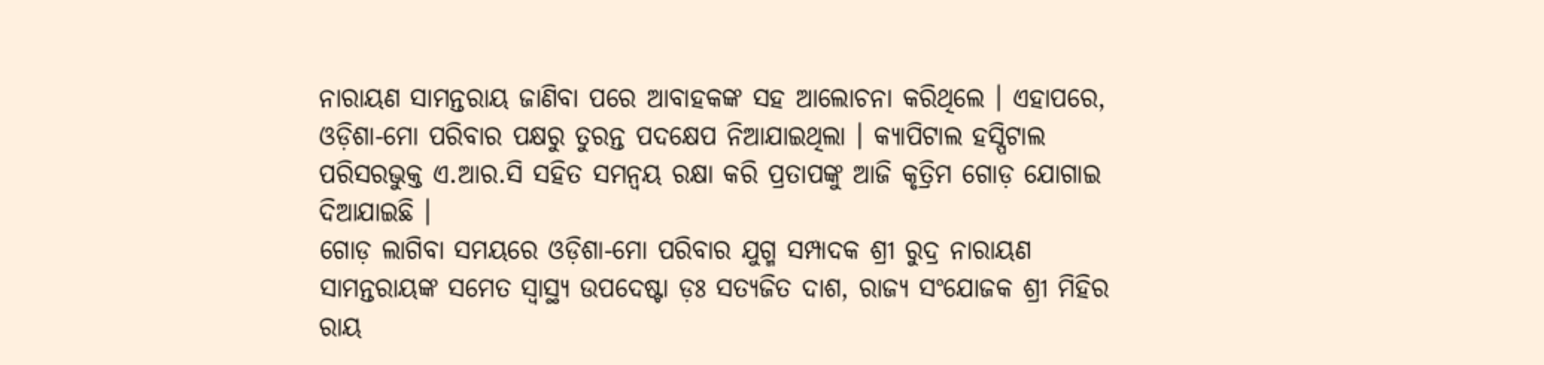ନାରାୟଣ ସାମନ୍ତରାୟ ଜାଣିବା ପରେ ଆବାହକଙ୍କ ସହ ଆଲୋଚନା କରିଥିଲେ । ଏହାପରେ, ଓଡ଼ିଶା-ମୋ ପରିବାର ପକ୍ଷରୁ ତୁରନ୍ତ ପଦକ୍ଷେପ ନିଆଯାଇଥିଲା । କ୍ୟାପିଟାଲ ହସ୍ପିଟାଲ ପରିସରଭୁକ୍ତ ଏ.ଆର.ସି ସହିତ ସମନ୍ଵୟ ରକ୍ଷା କରି ପ୍ରତାପଙ୍କୁ ଆଜି କୃତ୍ରିମ ଗୋଡ଼ ଯୋଗାଇ ଦିଆଯାଇଛି ।
ଗୋଡ଼ ଲାଗିବା ସମୟରେ ଓଡ଼ିଶା-ମୋ ପରିବାର ଯୁଗ୍ମ ସମ୍ପାଦକ ଶ୍ରୀ ରୁଦ୍ର ନାରାୟଣ ସାମନ୍ତରାୟଙ୍କ ସମେତ ସ୍ୱାସ୍ଥ୍ୟ ଉପଦେଷ୍ଟା ଡ଼ଃ ସତ୍ୟଜିତ ଦାଶ, ରାଜ୍ୟ ସଂଯୋଜକ ଶ୍ରୀ ମିହିର ରାୟ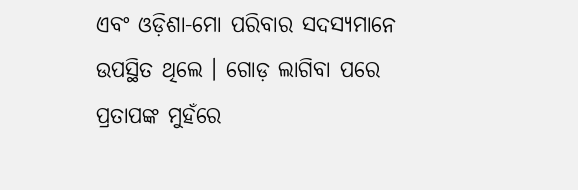ଏବଂ ଓଡ଼ିଶା-ମୋ ପରିବାର ସଦସ୍ୟମାନେ ଉପସ୍ଥିତ ଥିଲେ । ଗୋଡ଼ ଲାଗିବା ପରେ ପ୍ରତାପଙ୍କ ମୁହଁରେ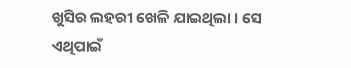ଖୁସିର ଲହରୀ ଖେଳି ଯାଇଥିଲା । ସେ ଏଥିପାଇଁ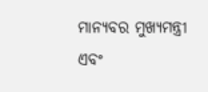ମାନ୍ୟବର ମୁଖ୍ୟମନ୍ତ୍ରୀ ଏବଂ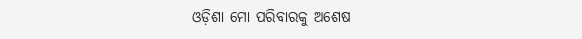ଓଡ଼ିଶା ମୋ ପରିବାରକୁ ଅଶେଷ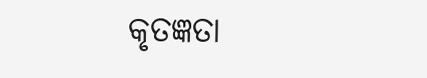କୃତଜ୍ଞତା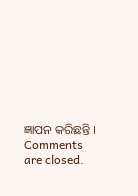ଜ୍ଞାପନ କରିଛନ୍ତି ।
Comments are closed.